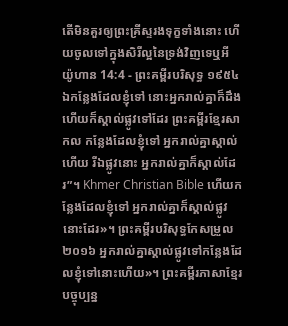តើមិនគួរឲ្យព្រះគ្រីស្ទរងទុក្ខទាំងនោះ ហើយចូលទៅក្នុងសិរីល្អនៃទ្រង់វិញទេឬអី
យ៉ូហាន 14:4 - ព្រះគម្ពីរបរិសុទ្ធ ១៩៥៤ ឯកន្លែងដែលខ្ញុំទៅ នោះអ្នករាល់គ្នាក៏ដឹង ហើយក៏ស្គាល់ផ្លូវទៅដែរ ព្រះគម្ពីរខ្មែរសាកល កន្លែងដែលខ្ញុំទៅ អ្នករាល់គ្នាស្គាល់ហើយ រីឯផ្លូវនោះ អ្នករាល់គ្នាក៏ស្គាល់ដែរ”។ Khmer Christian Bible ហើយកន្លែងដែលខ្ញុំទៅ អ្នករាល់គ្នាក៏ស្គាល់ផ្លូវនោះដែរ»។ ព្រះគម្ពីរបរិសុទ្ធកែសម្រួល ២០១៦ អ្នករាល់គ្នាស្គាល់ផ្លូវទៅកន្លែងដែលខ្ញុំទៅនោះហើយ»។ ព្រះគម្ពីរភាសាខ្មែរបច្ចុប្បន្ន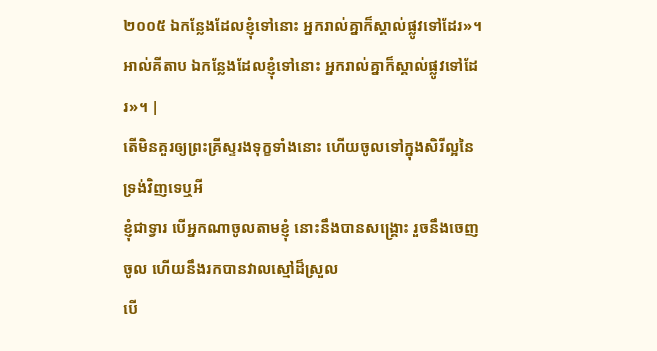២០០៥ ឯកន្លែងដែលខ្ញុំទៅនោះ អ្នករាល់គ្នាក៏ស្គាល់ផ្លូវទៅដែរ»។ អាល់គីតាប ឯកន្លែងដែលខ្ញុំទៅនោះ អ្នករាល់គ្នាក៏ស្គាល់ផ្លូវទៅដែរ»។ |
តើមិនគួរឲ្យព្រះគ្រីស្ទរងទុក្ខទាំងនោះ ហើយចូលទៅក្នុងសិរីល្អនៃទ្រង់វិញទេឬអី
ខ្ញុំជាទ្វារ បើអ្នកណាចូលតាមខ្ញុំ នោះនឹងបានសង្គ្រោះ រួចនឹងចេញចូល ហើយនឹងរកបានវាលស្មៅដ៏ស្រួល
បើ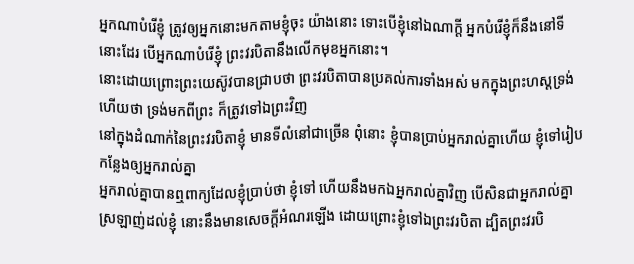អ្នកណាបំរើខ្ញុំ ត្រូវឲ្យអ្នកនោះមកតាមខ្ញុំចុះ យ៉ាងនោះ ទោះបើខ្ញុំនៅឯណាក្តី អ្នកបំរើខ្ញុំក៏នឹងនៅទីនោះដែរ បើអ្នកណាបំរើខ្ញុំ ព្រះវរបិតានឹងលើកមុខអ្នកនោះ។
នោះដោយព្រោះព្រះយេស៊ូវបានជ្រាបថា ព្រះវរបិតាបានប្រគល់ការទាំងអស់ មកក្នុងព្រះហស្តទ្រង់ ហើយថា ទ្រង់មកពីព្រះ ក៏ត្រូវទៅឯព្រះវិញ
នៅក្នុងដំណាក់នៃព្រះវរបិតាខ្ញុំ មានទីលំនៅជាច្រើន ពុំនោះ ខ្ញុំបានប្រាប់អ្នករាល់គ្នាហើយ ខ្ញុំទៅរៀបកន្លែងឲ្យអ្នករាល់គ្នា
អ្នករាល់គ្នាបានឮពាក្យដែលខ្ញុំប្រាប់ថា ខ្ញុំទៅ ហើយនឹងមកឯអ្នករាល់គ្នាវិញ បើសិនជាអ្នករាល់គ្នាស្រឡាញ់ដល់ខ្ញុំ នោះនឹងមានសេចក្ដីអំណរឡើង ដោយព្រោះខ្ញុំទៅឯព្រះវរបិតា ដ្បិតព្រះវរបិ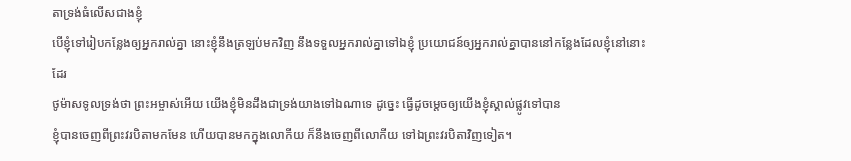តាទ្រង់ធំលើសជាងខ្ញុំ
បើខ្ញុំទៅរៀបកន្លែងឲ្យអ្នករាល់គ្នា នោះខ្ញុំនឹងត្រឡប់មកវិញ នឹងទទួលអ្នករាល់គ្នាទៅឯខ្ញុំ ប្រយោជន៍ឲ្យអ្នករាល់គ្នាបាននៅកន្លែងដែលខ្ញុំនៅនោះដែរ
ថូម៉ាសទូលទ្រង់ថា ព្រះអម្ចាស់អើយ យើងខ្ញុំមិនដឹងជាទ្រង់យាងទៅឯណាទេ ដូច្នេះ ធ្វើដូចម្តេចឲ្យយើងខ្ញុំស្គាល់ផ្លូវទៅបាន
ខ្ញុំបានចេញពីព្រះវរបិតាមកមែន ហើយបានមកក្នុងលោកីយ ក៏នឹងចេញពីលោកីយ ទៅឯព្រះវរបិតាវិញទៀត។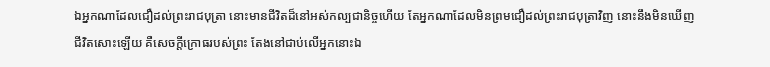ឯអ្នកណាដែលជឿដល់ព្រះរាជបុត្រា នោះមានជីវិតដ៏នៅអស់កល្បជានិច្ចហើយ តែអ្នកណាដែលមិនព្រមជឿដល់ព្រះរាជបុត្រាវិញ នោះនឹងមិនឃើញជីវិតសោះឡើយ គឺសេចក្ដីក្រោធរបស់ព្រះ តែងនៅជាប់លើអ្នកនោះឯ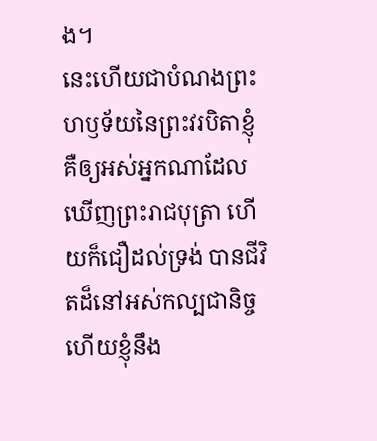ង។
នេះហើយជាបំណងព្រះហឫទ័យនៃព្រះវរបិតាខ្ញុំ គឺឲ្យអស់អ្នកណាដែលឃើញព្រះរាជបុត្រា ហើយក៏ជឿដល់ទ្រង់ បានជីវិតដ៏នៅអស់កល្បជានិច្ច ហើយខ្ញុំនឹង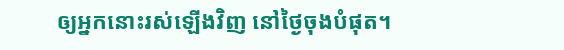ឲ្យអ្នកនោះរស់ឡើងវិញ នៅថ្ងៃចុងបំផុត។